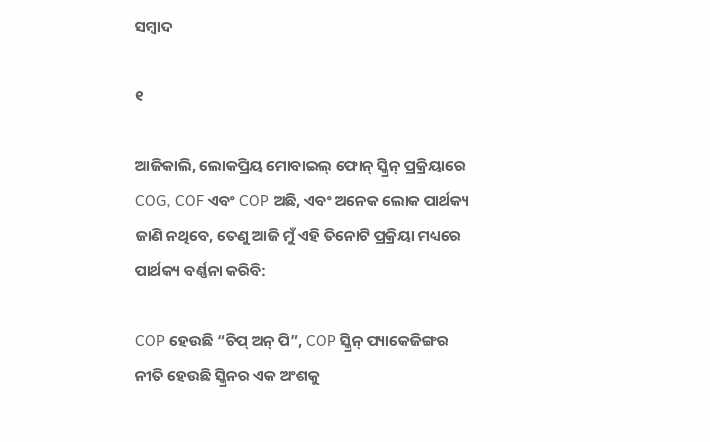ସମ୍ବାଦ

୧

ଆଜିକାଲି, ଲୋକପ୍ରିୟ ମୋବାଇଲ୍ ଫୋନ୍ ସ୍କ୍ରିନ୍ ପ୍ରକ୍ରିୟାରେ COG, COF ଏବଂ COP ଅଛି, ଏବଂ ଅନେକ ଲୋକ ପାର୍ଥକ୍ୟ ଜାଣି ନଥିବେ, ତେଣୁ ଆଜି ମୁଁ ଏହି ତିନୋଟି ପ୍ରକ୍ରିୟା ମଧ୍ୟରେ ପାର୍ଥକ୍ୟ ବର୍ଣ୍ଣନା କରିବି:

COP ହେଉଛି “ଚିପ୍ ଅନ୍ ପି”, COP ସ୍କ୍ରିନ୍ ପ୍ୟାକେଜିଙ୍ଗର ନୀତି ହେଉଛି ସ୍କ୍ରିନର ଏକ ଅଂଶକୁ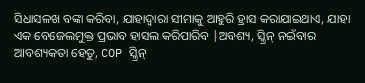ସିଧାସଳଖ ବଙ୍କା କରିବା, ଯାହାଦ୍ୱାରା ସୀମାକୁ ଆହୁରି ହ୍ରାସ କରାଯାଇଥାଏ, ଯାହା ଏକ ବେଜେଲମୁକ୍ତ ପ୍ରଭାବ ହାସଲ କରିପାରିବ |ଅବଶ୍ୟ, ସ୍କ୍ରିନ୍ ନଇଁବାର ଆବଶ୍ୟକତା ହେତୁ, COP ସ୍କ୍ରିନ୍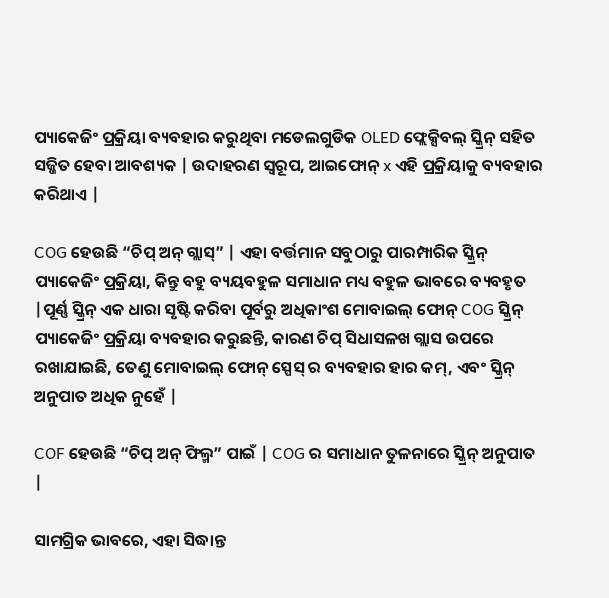ପ୍ୟାକେଜିଂ ପ୍ରକ୍ରିୟା ବ୍ୟବହାର କରୁଥିବା ମଡେଲଗୁଡିକ OLED ଫ୍ଲେକ୍ସିବଲ୍ ସ୍କ୍ରିନ୍ ସହିତ ସଜ୍ଜିତ ହେବା ଆବଶ୍ୟକ | ଉଦାହରଣ ସ୍ୱରୂପ, ଆଇଫୋନ୍ x ଏହି ପ୍ରକ୍ରିୟାକୁ ବ୍ୟବହାର କରିଥାଏ |

COG ହେଉଛି “ଚିପ୍ ଅନ୍ ଗ୍ଲାସ୍” | ଏହା ବର୍ତ୍ତମାନ ସବୁଠାରୁ ପାରମ୍ପାରିକ ସ୍କ୍ରିନ୍ ପ୍ୟାକେଜିଂ ପ୍ରକ୍ରିୟା, କିନ୍ତୁ ବହୁ ବ୍ୟୟବହୁଳ ସମାଧାନ ମଧ୍ୟ ବହୁଳ ଭାବରେ ବ୍ୟବହୃତ |ପୂର୍ଣ୍ଣ ସ୍କ୍ରିନ୍ ଏକ ଧାରା ସୃଷ୍ଟି କରିବା ପୂର୍ବରୁ ଅଧିକାଂଶ ମୋବାଇଲ୍ ଫୋନ୍ COG ସ୍କ୍ରିନ୍ ପ୍ୟାକେଜିଂ ପ୍ରକ୍ରିୟା ବ୍ୟବହାର କରୁଛନ୍ତି, କାରଣ ଚିପ୍ ସିଧାସଳଖ ଗ୍ଲାସ ଉପରେ ରଖାଯାଇଛି, ତେଣୁ ମୋବାଇଲ୍ ଫୋନ୍ ସ୍ପେସ୍ ର ବ୍ୟବହାର ହାର କମ୍, ଏବଂ ସ୍କ୍ରିନ୍ ଅନୁପାତ ଅଧିକ ନୁହେଁ |

COF ହେଉଛି “ଚିପ୍ ଅନ୍ ଫିଲ୍ମ” ପାଇଁ | COG ର ସମାଧାନ ତୁଳନାରେ ସ୍କ୍ରିନ୍ ଅନୁପାତ |

ସାମଗ୍ରିକ ଭାବରେ, ଏହା ସିଦ୍ଧାନ୍ତ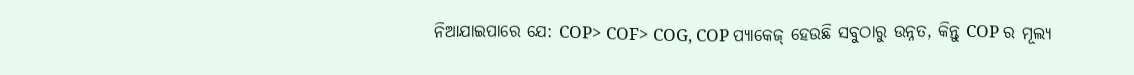ନିଆଯାଇପାରେ ଯେ: COP> COF> COG, COP ପ୍ୟାକେଜ୍ ହେଉଛି ସବୁଠାରୁ ଉନ୍ନତ, କିନ୍ତୁ COP ର ମୂଲ୍ୟ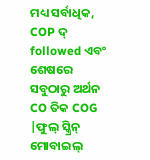ମଧ୍ୟ ସର୍ବାଧିକ, COP ଦ୍ followed ଏବଂ ଶେଷରେ ସବୁଠାରୁ ଅର୍ଥନ CO ତିକ COG |ଫୁଲ୍ ସ୍କ୍ରିନ୍ ମୋବାଇଲ୍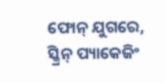ଫୋନ୍ ଯୁଗରେ, ସ୍କ୍ରିନ୍ ପ୍ୟାକେଜିଂ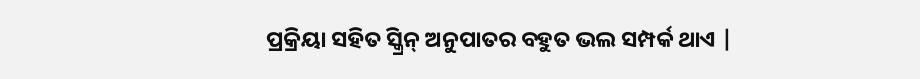ପ୍ରକ୍ରିୟା ସହିତ ସ୍କ୍ରିନ୍ ଅନୁପାତର ବହୁତ ଭଲ ସମ୍ପର୍କ ଥାଏ |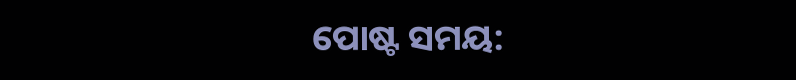ପୋଷ୍ଟ ସମୟ: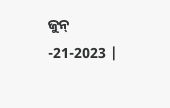ଜୁନ୍ -21-2023 |